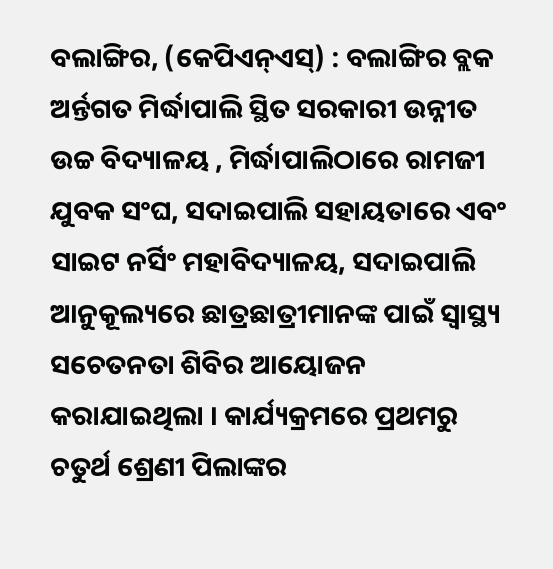ବଲାଙ୍ଗିର, (କେପିଏନ୍ଏସ୍) : ବଲାଙ୍ଗିର ବ୍ଲକ ଅର୍ନ୍ତଗତ ମିର୍ଦ୍ଧାପାଲି ସ୍ଥିତ ସରକାରୀ ଉନ୍ନୀତ ଉଚ୍ଚ ବିଦ୍ୟାଳୟ , ମିର୍ଦ୍ଧାପାଲିଠାରେ ରାମଜୀ ଯୁବକ ସଂଘ, ସଦାଇପାଲି ସହାୟତାରେ ଏବଂ ସାଇଟ ନର୍ସିଂ ମହାବିଦ୍ୟାଳୟ, ସଦାଇପାଲି ଆନୁକୂଲ୍ୟରେ ଛାତ୍ରଛାତ୍ରୀମାନଙ୍କ ପାଇଁ ସ୍ୱାସ୍ଥ୍ୟ ସଚେତନତା ଶିବିର ଆୟୋଜନ କରାଯାଇଥିଲା । କାର୍ଯ୍ୟକ୍ରମରେ ପ୍ରଥମରୁ ଚତୁର୍ଥ ଶ୍ରେଣୀ ପିଲାଙ୍କର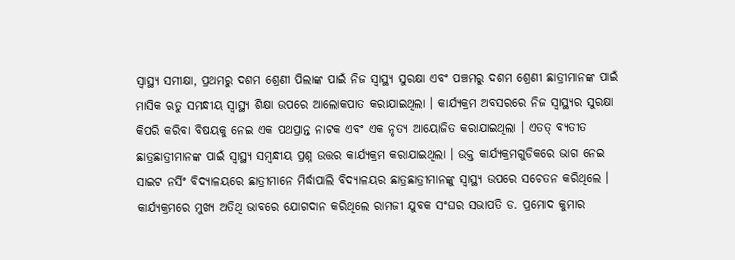ସ୍ୱାସ୍ଥ୍ୟ ସମୀକ୍ଷା, ପ୍ରଥମରୁ ଦଶମ ଶ୍ରେଣୀ ପିଲାଙ୍କ ପାଇଁ ନିଜ ସ୍ୱାସ୍ଥ୍ୟ ସୁରକ୍ଷା ଏବଂ ପଞ୍ଚମରୁ ଦଶମ ଶ୍ରେଣୀ ଛାତ୍ରୀମାନଙ୍କ ପାଇଁ ମାସିକ ଋତୁ ସମନ୍ଧୀୟ ସ୍ୱାସ୍ଥ୍ୟ ଶିକ୍ଷା ଉପରେ ଆଲୋକପାତ କରାଯାଇଥିଲା । କାର୍ଯ୍ୟକ୍ରମ ଅବସରରେ ନିଜ ସ୍ୱାସ୍ଥ୍ୟର ସୁରକ୍ଷା କିପରି କରିବା ବିଷୟକୁ ନେଇ ଏକ ପଥପ୍ରାନ୍ତ ନାଟକ ଏବଂ ଏକ ନୃତ୍ୟ ଆୟୋଜିତ କରାଯାଇଥିଲା । ଏତତ୍ ବ୍ୟତୀତ ଛାତ୍ରଛାତ୍ରୀମାନଙ୍କ ପାଇଁ ସ୍ୱାସ୍ଥ୍ୟ ସମ୍ବନ୍ଧୀୟ ପ୍ରଶ୍ନ ଉତ୍ତର କାର୍ଯ୍ୟକ୍ରମ କରାଯାଇଥିଲା । ଉକ୍ତ କାର୍ଯ୍ୟକ୍ରମଗୁଡିକରେ ଭାଗ ନେଇ ସାଇଟ ନର୍ସିଂ ବିଦ୍ୟାଳୟରେ ଛାତ୍ରୀମାନେ ମିର୍ଦ୍ଧାପାଲି ବିଦ୍ୟାଳୟର ଛାତ୍ରଛାତ୍ରୀମାନଙ୍କୁ ସ୍ୱାସ୍ଥ୍ୟ ଉପରେ ସଚେତନ କରିଥିଲେ । କାର୍ଯ୍ୟକ୍ରମରେ ମୁଖ୍ୟ ଅତିଥି ଭାବରେ ଯୋଗଦାନ କରିଥିଲେ ରାମଜୀ ଯୁବକ ସଂଘର ସଭାପତି ଡ. ପ୍ରମୋଦ କୁମାର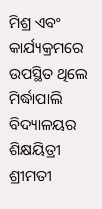ମିଶ୍ର ଏବଂ କାର୍ଯ୍ୟକ୍ରମରେ ଉପସ୍ଥିତ ଥିଲେ ମିର୍ଦ୍ଧାପାଲି ବିଦ୍ୟାଳୟର ଶିକ୍ଷୟିତ୍ରୀ ଶ୍ରୀମତୀ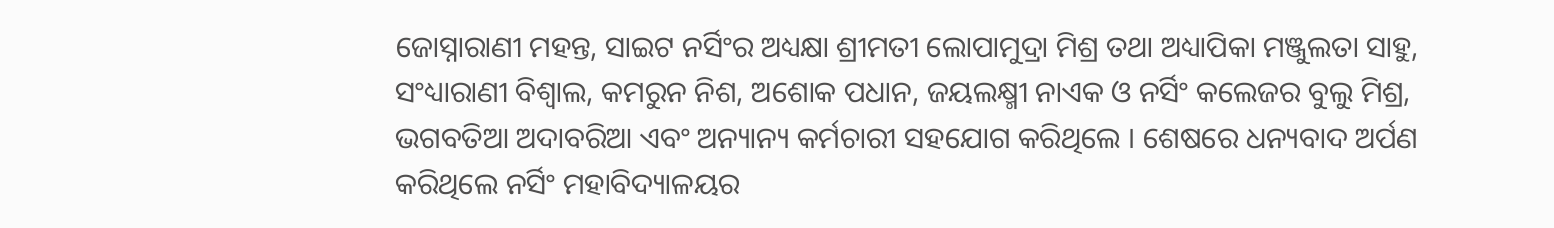ଜୋସ୍ନାରାଣୀ ମହନ୍ତ, ସାଇଟ ନର୍ସିଂର ଅଧ୍ୟକ୍ଷା ଶ୍ରୀମତୀ ଲୋପାମୁଦ୍ରା ମିଶ୍ର ତଥା ଅଧ୍ୟାପିକା ମଞ୍ଜୁଲତା ସାହୁ, ସଂଧ୍ୟାରାଣୀ ବିଶ୍ୱାଲ, କମରୁନ ନିଶ, ଅଶୋକ ପଧାନ, ଜୟଲକ୍ଷ୍ମୀ ନାଏକ ଓ ନର୍ସିଂ କଲେଜର ବୁଲୁ ମିଶ୍ର, ଭଗବତିଆ ଅଦାବରିଆ ଏବଂ ଅନ୍ୟାନ୍ୟ କର୍ମଚାରୀ ସହଯୋଗ କରିଥିଲେ । ଶେଷରେ ଧନ୍ୟବାଦ ଅର୍ପଣ କରିଥିଲେ ନର୍ସିଂ ମହାବିଦ୍ୟାଳୟର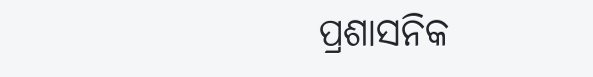ପ୍ରଶାସନିକ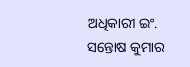ଅଧିକାରୀ ଇଂ. ସନ୍ତୋଷ କୁମାର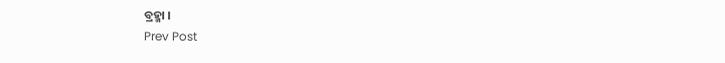ବ୍ରହ୍ମା ।
Prev Post